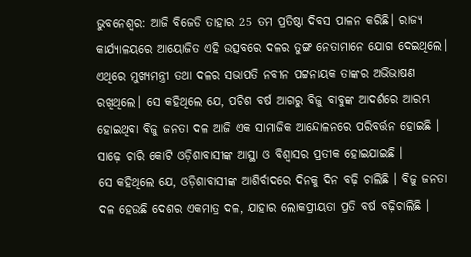ଭୁବନେଶ୍ବର: ଆଜି ବିଜେଡି ତାହାର 25 ତମ ପ୍ରତିଷ୍ଠା ଦିବସ ପାଳନ କରିଛି। ରାଜ୍ୟ କାର୍ଯ୍ୟାଳୟରେ ଆୟୋଜିତ ଏହି ଉତ୍ସବରେ ଦଳର ତୁଙ୍ଗ ନେତାମାନେ ଯୋଗ ଦେଇଥିଲେ। ଏଥିରେ ମୁଖ୍ୟମନ୍ତ୍ରୀ ତଥା ଦଳର ସଭାପତି ନବୀନ ପଟ୍ଟନାୟକ ତାଙ୍କର ଅଭିଭାଷଣ ରଖିଥିଲେ। ସେ କହିଥିଲେ ଯେ, ପଚିଶ ବର୍ଷ ଆଗରୁ ବିଜୁ ବାବୁଙ୍କ ଆଦର୍ଶରେ ଆରମ୍ଭ ହୋଇଥିବା ବିଜୁ ଜନତା ଦଳ ଆଜି ଏକ ସାମାଜିକ ଆନ୍ଦୋଳନରେ ପରିବର୍ତ୍ତନ ହୋଇଛି । ସାଢ଼େ ଚାରି କୋଟି ଓଡ଼ିଶାବାସୀଙ୍କ ଆସ୍ଥା ଓ ବିଶ୍ୱାସର ପ୍ରତୀକ ହୋଇଯାଇଛି ।
ସେ କହିଥିଲେ ଯେ, ଓଡ଼ିଶାବାସୀଙ୍କ ଆଶିର୍ବାଦରେ ଦିନକୁ ଦିନ ବଢ଼ି ଚାଲିଛି । ବିଜୁ ଜନତା ଦଳ ହେଉଛି ଦେଶର ଏକମାତ୍ର ଦଳ, ଯାହାର ଲୋକପ୍ରୀୟତା ପ୍ରତି ବର୍ଷ ବଢ଼ିଚାଲିଛି ।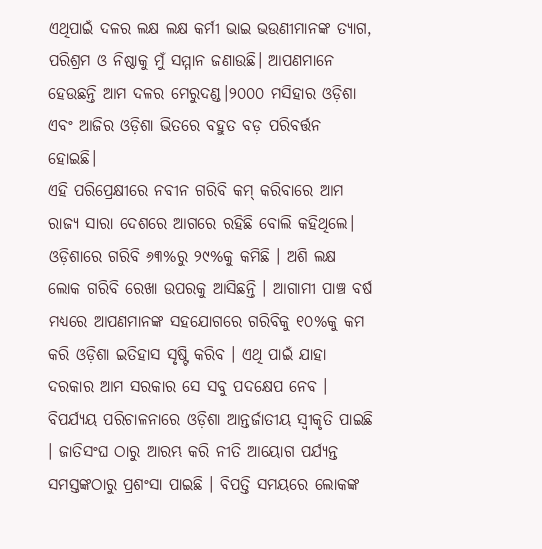ଏଥିପାଇଁ ଦଳର ଲକ୍ଷ ଲକ୍ଷ କର୍ମୀ ଭାଇ ଭଉଣୀମାନଙ୍କ ତ୍ୟାଗ, ପରିଶ୍ରମ ଓ ନିଷ୍ଠାକୁ ମୁଁ ସମ୍ମାନ ଜଣାଉଛି। ଆପଣମାନେ ହେଉଛନ୍ତି ଆମ ଦଳର ମେରୁଦଣ୍ଡ।୨୦୦୦ ମସିହାର ଓଡ଼ିଶା ଏବଂ ଆଜିର ଓଡ଼ିଶା ଭିତରେ ବହୁତ ବଡ଼ ପରିବର୍ତ୍ତନ ହୋଇଛି।
ଏହି ପରିପ୍ରେକ୍ଷୀରେ ନବୀନ ଗରିବି କମ୍ କରିବାରେ ଆମ ରାଜ୍ୟ ସାରା ଦେଶରେ ଆଗରେ ରହିଛି ବୋଲି କହିଥିଲେ। ଓଡ଼ିଶାରେ ଗରିବି ୬୩%ରୁ ୨୯%କୁ କମିଛି । ଅଶି ଲକ୍ଷ ଲୋକ ଗରିବି ରେଖା ଉପରକୁ ଆସିଛନ୍ତି । ଆଗାମୀ ପାଞ୍ଚ ବର୍ଷ ମଧ୍ୟରେ ଆପଣମାନଙ୍କ ସହଯୋଗରେ ଗରିବିକୁ ୧୦%କୁ କମ କରି ଓଡ଼ିଶା ଇତିହାସ ସୃଷ୍ଟି କରିବ । ଏଥି ପାଇଁ ଯାହା ଦରକାର ଆମ ସରକାର ସେ ସବୁ ପଦକ୍ଷେପ ନେବ ।
ବିପର୍ଯ୍ୟୟ ପରିଚାଳନାରେ ଓଡ଼ିଶା ଆନ୍ତର୍ଜାତୀୟ ସ୍ୱୀକୃତି ପାଇଛି । ଜାତିସଂଘ ଠାରୁ ଆରମ୍ଭ କରି ନୀତି ଆୟୋଗ ପର୍ଯ୍ୟନ୍ତ ସମସ୍ତଙ୍କଠାରୁ ପ୍ରଶଂସା ପାଇଛି । ବିପତ୍ତି ସମୟରେ ଲୋକଙ୍କ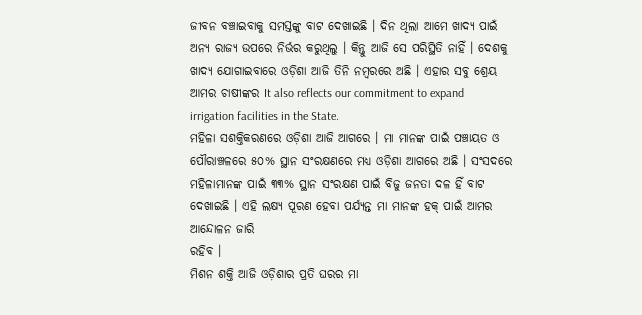ଜୀବନ ବଞ୍ଚାଇବାକୁ ସମସ୍ତଙ୍କୁ ବାଟ ଦେଖାଇଛି । ଦିନ ଥିଲା ଆମେ ଖାଦ୍ୟ ପାଇଁ ଅନ୍ୟ ରାଜ୍ୟ ଉପରେ ନିର୍ଭର କରୁଥିଲୁ । କିନ୍ତୁ ଆଜି ସେ ପରିସ୍ଥିତି ନାହିଁ । ଦେଶକୁ ଖାଦ୍ୟ ଯୋଗାଇବାରେ ଓଡ଼ିଶା ଆଜି ତିନି ନମ୍ବରରେ ଅଛି । ଏହାର ସବୁ ଶ୍ରେୟ ଆମର ଚାଷୀଙ୍କର It also reflects our commitment to expand irrigation facilities in the State.
ମହିଳା ସଶକ୍ତିକରଣରେ ଓଡ଼ିଶା ଆଜି ଆଗରେ । ମା ମାନଙ୍କ ପାଇଁ ପଞ୍ଚାୟତ ଓ ପୌରାଞ୍ଚଳରେ ୫୦% ସ୍ଥାନ ସଂରକ୍ଷଣରେ ମଧ୍ୟ ଓଡ଼ିଶା ଆଗରେ ଅଛି । ସଂସଦରେ ମହିଳାମାନଙ୍କ ପାଇଁ ୩୩% ସ୍ଥାନ ସଂରକ୍ଷଣ ପାଇଁ ବିଜୁ ଜନତା ଦଳ ହିଁ ବାଟ ଦେଖାଇଛି । ଏହି ଲକ୍ଷ୍ୟ ପୂରଣ ହେବା ପର୍ଯ୍ୟନ୍ତ ମା ମାନଙ୍କ ହକ୍ ପାଇଁ ଆମର ଆନ୍ଦୋଳନ ଜାରି
ରହିବ ।
ମିଶନ ଶକ୍ତି ଆଜି ଓଡ଼ିଶାର ପ୍ରତି ଘରର ମା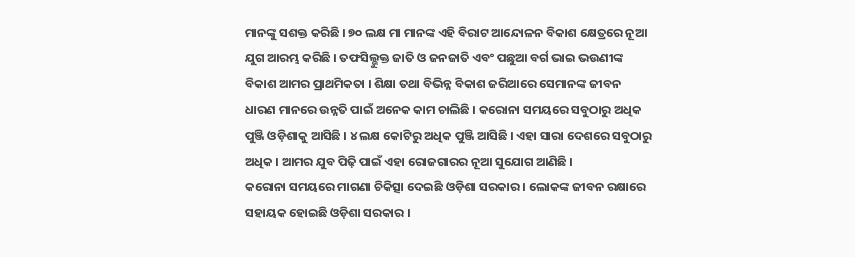ମାନଙ୍କୁ ସଶକ୍ତ କରିଛି । ୭୦ ଲକ୍ଷ ମା ମାନଙ୍କ ଏହି ବିରାଟ ଆନ୍ଦୋଳନ ବିକାଶ କ୍ଷେତ୍ରରେ ନୂଆ ଯୁଗ ଆରମ୍ଭ କରିଛି । ତଫସିଲ୍ଭୁକ୍ତ ଜାତି ଓ ଜନଜାତି ଏବଂ ପଛୁଆ ବର୍ଗ ଭାଇ ଭଉଣୀଙ୍କ ବିକାଶ ଆମର ପ୍ରାଥମିକତା । ଶିକ୍ଷା ତଥା ବିଭିନ୍ନ ବିକାଶ ଜରିଆରେ ସେମାନଙ୍କ ଜୀବନ ଧାରଣ ମାନରେ ଉନ୍ନତି ପାଇଁ ଅନେକ କାମ ଚାଲିଛି । କରୋନା ସମୟରେ ସବୁଠାରୁ ଅଧିକ ପୁଞ୍ଜି ଓଡ଼ିଶାକୁ ଆସିଛି । ୪ ଲକ୍ଷ କୋଟିରୁ ଅଧିକ ପୁଞ୍ଜି ଆସିଛି । ଏହା ସାରା ଦେଶରେ ସବୁଠାରୁ ଅଧିକ । ଆମର ଯୁବ ପିଢ଼ି ପାଇଁ ଏହା ରୋଜଗାରର ନୂଆ ସୁଯୋଗ ଆଣିଛି ।
କରୋନା ସମୟରେ ମାଗଣା ଚିକିତ୍ସା ଦେଇଛି ଓଡ଼ିଶା ସରକାର । ଲୋକଙ୍କ ଜୀବନ ରକ୍ଷାରେ ସହାୟକ ହୋଇଛି ଓଡ଼ିଶା ସରକାର ।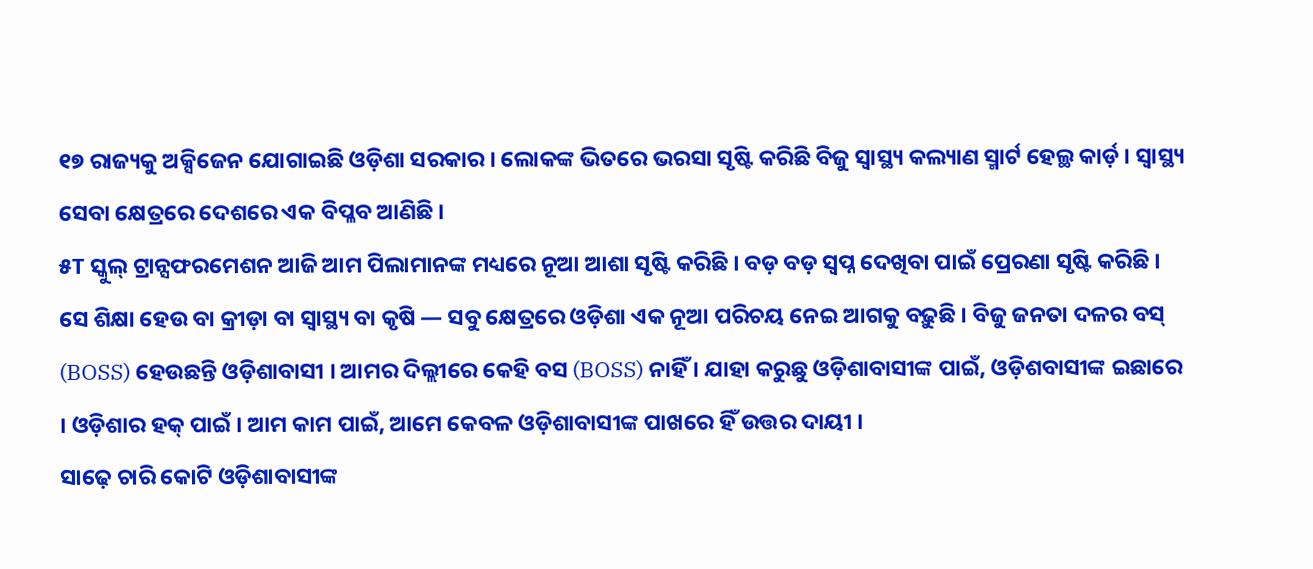୧୭ ରାଜ୍ୟକୁ ଅକ୍ସିଜେନ ଯୋଗାଇଛି ଓଡ଼ିଶା ସରକାର । ଲୋକଙ୍କ ଭିତରେ ଭରସା ସୃଷ୍ଟି କରିଛି ବିଜୁ ସ୍ୱାସ୍ଥ୍ୟ କଲ୍ୟାଣ ସ୍ମାର୍ଟ ହେଲ୍ଥ କାର୍ଡ଼ । ସ୍ୱାସ୍ଥ୍ୟ ସେବା କ୍ଷେତ୍ରରେ ଦେଶରେ ଏକ ବିପ୍ଳବ ଆଣିଛି ।
୫T ସ୍କୁଲ୍ ଟ୍ରାନ୍ସଫରମେଶନ ଆଜି ଆମ ପିଲାମାନଙ୍କ ମଧ୍ୟରେ ନୂଆ ଆଶା ସୃଷ୍ଟି କରିଛି । ବଡ଼ ବଡ଼ ସ୍ୱପ୍ନ ଦେଖିବା ପାଇଁ ପ୍ରେରଣା ସୃଷ୍ଟି କରିଛି । ସେ ଶିକ୍ଷା ହେଉ ବା କ୍ରୀଡ଼ା ବା ସ୍ୱାସ୍ଥ୍ୟ ବା କୃଷି — ସବୁ କ୍ଷେତ୍ରରେ ଓଡ଼ିଶା ଏକ ନୂଆ ପରିଚୟ ନେଇ ଆଗକୁ ବଢ଼ୁଛି । ବିଜୁ ଜନତା ଦଳର ବସ୍ (BOSS) ହେଉଛନ୍ତି ଓଡ଼ିଶାବାସୀ । ଆମର ଦିଲ୍ଲୀରେ କେହି ବସ (BOSS) ନାହିଁ । ଯାହା କରୁଛୁ ଓଡ଼ିଶାବାସୀଙ୍କ ପାଇଁ, ଓଡ଼ିଶବାସୀଙ୍କ ଇଛାରେ । ଓଡ଼ିଶାର ହକ୍ ପାଇଁ । ଆମ କାମ ପାଇଁ, ଆମେ କେବଳ ଓଡ଼ିଶାବାସୀଙ୍କ ପାଖରେ ହିଁ ଉତ୍ତର ଦାୟୀ ।
ସାଢ଼େ ଚାରି କୋଟି ଓଡ଼ିଶାବାସୀଙ୍କ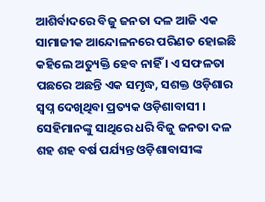ଆଶିର୍ବାଦରେ ବିଜୁ ଜନତା ଦଳ ଆଜି ଏକ ସାମାଜୀକ ଆନ୍ଦୋଳନରେ ପରିଣତ ହୋଇଛି କହିଲେ ଅତ୍ୟୁକ୍ତି ହେବ ନାହିଁ । ଏ ସଫଳତା ପଛରେ ଅଛନ୍ତି ଏକ ସମୃଦ୍ଧ, ସଶକ୍ତ ଓଡ଼ିଶାର ସ୍ୱପ୍ନ ଦେଖିଥିବା ପ୍ରତ୍ୟକ ଓଡ଼ିଶାବାସୀ । ସେହିମାନଙ୍କୁ ସାଥିରେ ଧରି ବିଜୁ ଜନତା ଦଳ ଶହ ଶହ ବର୍ଷ ପର୍ଯ୍ୟନ୍ତ ଓଡ଼ିଶାବାସୀଙ୍କ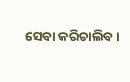ସେବା କରିଚାଲିବ ।